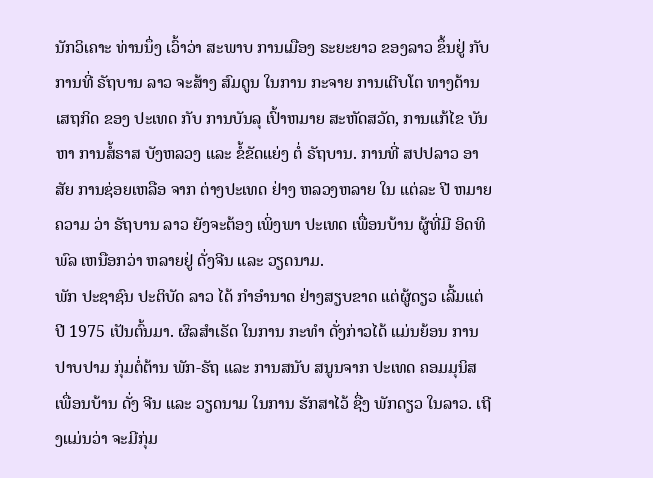ນັກວິເຄາະ ທ່ານນຶ່ງ ເວົ້າວ່າ ສະພາບ ການເມືອງ ຣະຍະຍາວ ຂອງລາວ ຂຶ້ນຢູ່ ກັບ ການທີ່ ຣັຖບານ ລາວ ຈະສ້າງ ສົມດູນ ໃນການ ກະຈາຍ ການເຕີບໂຕ ທາງດ້ານ ເສຖກິດ ຂອງ ປະເທດ ກັບ ການບັນລຸ ເປົ້າຫມາຍ ສະຫັດສວັດ, ການແກ້ໄຂ ບັນຫາ ການສໍ້ຣາສ ບັງຫລວງ ແລະ ຂໍ້ຂັດແຍ່ງ ຕໍ່ ຣັຖບານ. ການທີ່ ສປປລາວ ອາສັຍ ການຊ່ອຍເຫລືອ ຈາກ ຕ່າງປະເທດ ຢ່າງ ຫລວງຫລາຍ ໃນ ແຕ່ລະ ປີ ຫມາຍຄວາມ ວ່າ ຣັຖບານ ລາວ ຍັງຈະຕ້ອງ ເພິ່ງພາ ປະເທດ ເພື່ອນບ້ານ ຜູ້ທີ່ມີ ອິດທິພົລ ເຫນືອກວ່າ ຫລາຍຢູ່ ດັ່ງຈີນ ແລະ ວຽດນາມ.
ພັກ ປະຊາຊົນ ປະຕິບັດ ລາວ ໄດ້ ກໍາອໍານາດ ຢ່າງສຽບຂາດ ແຕ່ຜູ້ດຽວ ເລີ້ມແຕ່ ປີ 1975 ເປັນຕົ້ນມາ. ຜົລສໍາເຣັດ ໃນການ ກະທໍາ ດັ່ງກ່າວໄດ້ ແມ່ນຍ້ອນ ການປາບປາມ ກຸ່ມຕໍ່ຕ້ານ ພັກ-ຣັຖ ແລະ ການສນັບ ສນູນຈາກ ປະເທດ ຄອມມຸນິສ ເພື່ອນບ້ານ ດັ່ງ ຈີນ ແລະ ວຽດນາມ ໃນການ ຮັກສາໄວ້ ຊື່ງ ພັກດຽວ ໃນລາວ. ເຖີງແມ່ນວ່າ ຈະມີກຸ່ມ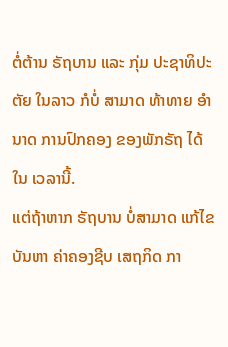ຕໍ່ຕ້ານ ຣັຖບານ ແລະ ກຸ່ມ ປະຊາທິປະຕັຍ ໃນລາວ ກໍບໍ່ ສາມາດ ທ້າທາຍ ອຳນາດ ການປົກຄອງ ຂອງພັກຣັຖ ໄດ້ ໃນ ເວລານີ້.
ແຕ່ຖ້າຫາກ ຣັຖບານ ບໍ່ສາມາດ ແກ້ໄຂ ບັນຫາ ຄ່າຄອງຊີບ ເສຖກິດ ກາ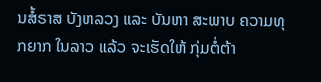ນສໍ້ຣາສ ບັງຫລວງ ແລະ ບັນຫາ ສະພາບ ຄວາມທຸກຍາກ ໃນລາວ ແລ້ວ ຈະເຮັດໃຫ້ ກຸ່ມຕໍ່ຕ້າ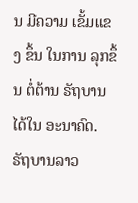ນ ມີຄວາມ ເຂັ້ມແຂງ ຂຶ້ນ ໃນການ ລຸກຂຶ້ນ ຕໍ່ຕ້ານ ຣັຖບານ ໄດ້ໃນ ອະນາຄົດ.
ຣັຖບານລາວ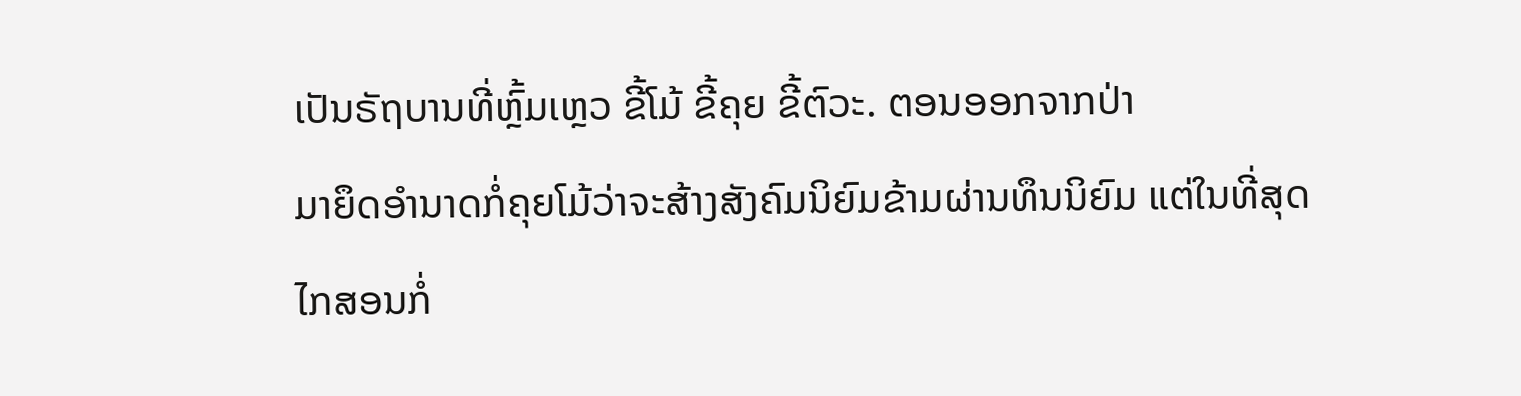ເປັນຣັຖບານທີ່ຫຼົ້ມເຫຼວ ຂີ້ໂມ້ ຂີ້ຄຸຍ ຂີ້ຕົວະ. ຕອນອອກຈາກປ່າ
ມາຍຶດອຳນາດກໍ່ຄຸຍໂມ້ວ່າຈະສ້າງສັງຄົມນິຍົມຂ້າມຜ່ານທຶນນິຍົມ ແຕ່ໃນທີ່ສຸດ
ໄກສອນກໍ່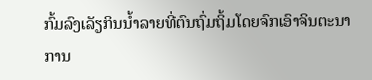ກົ້ມລົງເລັຽກິນນ້ຳລາຍທີ່ຕົນຖົ່ມຖິ້ມໂດຍຈົກເອົາຈິນຕະນາການ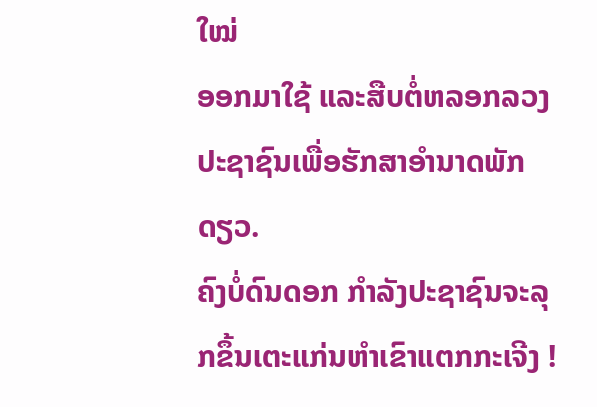ໃໝ່
ອອກມາໃຊ້ ແລະສືບຕໍ່ຫລອກລວງປະຊາຊົນເພື່ອຮັກສາອຳນາດພັກດຽວ.
ຄົງບໍ່ດົນດອກ ກຳລັງປະຊາຊົນຈະລຸກຂຶ້ນເຕະແກ່ນຫຳເຂົາແຕກກະເຈີງ !